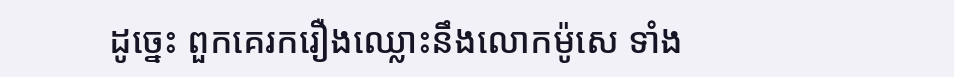ដូច្នេះ ពួកគេរករឿងឈ្លោះនឹងលោកម៉ូសេ ទាំង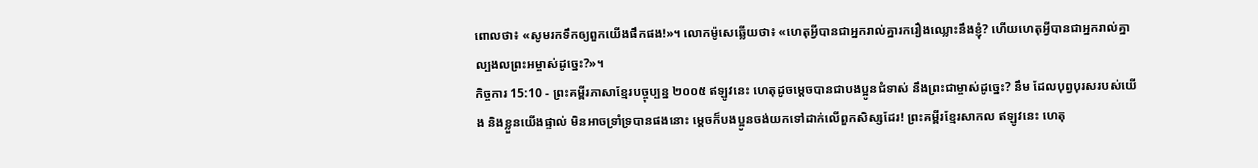ពោលថា៖ «សូមរកទឹកឲ្យពួកយើងផឹកផង!»។ លោកម៉ូសេឆ្លើយថា៖ «ហេតុអ្វីបានជាអ្នករាល់គ្នារករឿងឈ្លោះនឹងខ្ញុំ? ហើយហេតុអ្វីបានជាអ្នករាល់គ្នាល្បងលព្រះអម្ចាស់ដូច្នេះ?»។
កិច្ចការ 15:10 - ព្រះគម្ពីរភាសាខ្មែរបច្ចុប្បន្ន ២០០៥ ឥឡូវនេះ ហេតុដូចម្ដេចបានជាបងប្អូនជំទាស់ នឹងព្រះជាម្ចាស់ដូច្នេះ? នឹម ដែលបុព្វបុរសរបស់យើង និងខ្លួនយើងផ្ទាល់ មិនអាចទ្រាំទ្របានផងនោះ ម្ដេចក៏បងប្អូនចង់យកទៅដាក់លើពួកសិស្សដែរ! ព្រះគម្ពីរខ្មែរសាកល ឥឡូវនេះ ហេតុ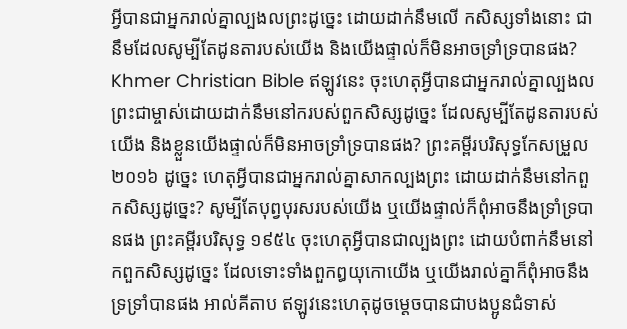អ្វីបានជាអ្នករាល់គ្នាល្បងលព្រះដូច្នេះ ដោយដាក់នឹមលើ កសិស្សទាំងនោះ ជានឹមដែលសូម្បីតែដូនតារបស់យើង និងយើងផ្ទាល់ក៏មិនអាចទ្រាំទ្របានផង? Khmer Christian Bible ឥឡូវនេះ ចុះហេតុអ្វីបានជាអ្នករាល់គ្នាល្បងលព្រះជាម្ចាស់ដោយដាក់នឹមនៅករបស់ពួកសិស្សដូច្នេះ ដែលសូម្បីតែដូនតារបស់យើង និងខ្លួនយើងផ្ទាល់ក៏មិនអាចទ្រាំទ្របានផង? ព្រះគម្ពីរបរិសុទ្ធកែសម្រួល ២០១៦ ដូច្នេះ ហេតុអ្វីបានជាអ្នករាល់គ្នាសាកល្បងព្រះ ដោយដាក់នឹមនៅកពួកសិស្សដូច្នេះ? សូម្បីតែបុព្វបុរសរបស់យើង ឬយើងផ្ទាល់ក៏ពុំអាចនឹងទ្រាំទ្របានផង ព្រះគម្ពីរបរិសុទ្ធ ១៩៥៤ ចុះហេតុអ្វីបានជាល្បងព្រះ ដោយបំពាក់នឹមនៅកពួកសិស្សដូច្នេះ ដែលទោះទាំងពួកឰយុកោយើង ឬយើងរាល់គ្នាក៏ពុំអាចនឹងទ្រទ្រាំបានផង អាល់គីតាប ឥឡូវនេះហេតុដូចម្ដេចបានជាបងប្អូនជំទាស់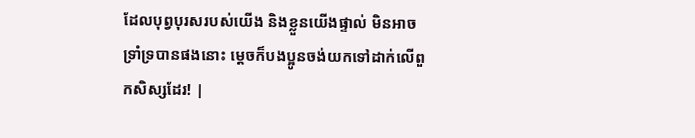ដែលបុព្វបុរសរបស់យើង និងខ្លួនយើងផ្ទាល់ មិនអាចទ្រាំទ្របានផងនោះ ម្ដេចក៏បងប្អូនចង់យកទៅដាក់លើពួកសិស្សដែរ! |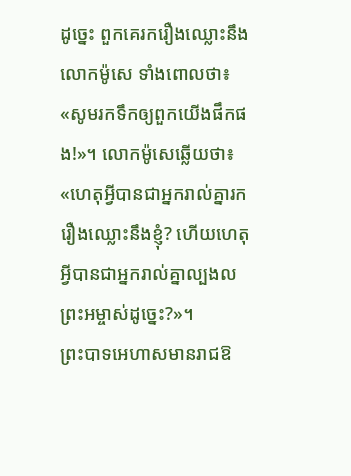ដូច្នេះ ពួកគេរករឿងឈ្លោះនឹងលោកម៉ូសេ ទាំងពោលថា៖ «សូមរកទឹកឲ្យពួកយើងផឹកផង!»។ លោកម៉ូសេឆ្លើយថា៖ «ហេតុអ្វីបានជាអ្នករាល់គ្នារករឿងឈ្លោះនឹងខ្ញុំ? ហើយហេតុអ្វីបានជាអ្នករាល់គ្នាល្បងលព្រះអម្ចាស់ដូច្នេះ?»។
ព្រះបាទអេហាសមានរាជឱ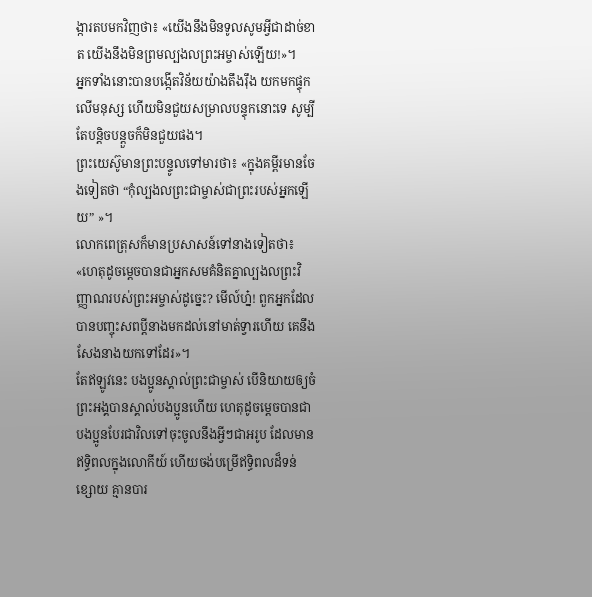ង្ការតបមកវិញថា៖ «យើងនឹងមិនទូលសូមអ្វីជាដាច់ខាត យើងនឹងមិនព្រមល្បងលព្រះអម្ចាស់ឡើយ!»។
អ្នកទាំងនោះបានបង្កើតវិន័យយ៉ាងតឹងរ៉ឹង យកមកផ្ទុកលើមនុស្ស ហើយមិនជួយសម្រាលបន្ទុកនោះទេ សូម្បីតែបន្តិចបន្តួចក៏មិនជួយផង។
ព្រះយេស៊ូមានព្រះបន្ទូលទៅមារថា៖ «ក្នុងគម្ពីរមានចែងទៀតថា “កុំល្បងលព្រះជាម្ចាស់ជាព្រះរបស់អ្នកឡើយ” »។
លោកពេត្រុសក៏មានប្រសាសន៍ទៅនាងទៀតថា៖ «ហេតុដូចម្ដេចបានជាអ្នកសមគំនិតគ្នាល្បងលព្រះវិញ្ញាណរបស់ព្រះអម្ចាស់ដូច្នេះ? មើល៍ហ្ន៎! ពួកអ្នកដែលបានបញ្ចុះសពប្ដីនាងមកដល់នៅមាត់ទ្វារហើយ គេនឹងសែងនាងយកទៅដែរ»។
តែឥឡូវនេះ បងប្អូនស្គាល់ព្រះជាម្ចាស់ បើនិយាយឲ្យចំ ព្រះអង្គបានស្គាល់បងប្អូនហើយ ហេតុដូចម្ដេចបានជាបងប្អូនបែរជាវិលទៅចុះចូលនឹងអ្វីៗជាអរូប ដែលមានឥទ្ធិពលក្នុងលោកីយ៍ ហើយចង់បម្រើឥទ្ធិពលដ៏ទន់ខ្សោយ គ្មានបារ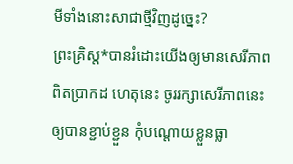មីទាំងនោះសាជាថ្មីវិញដូច្នេះ?
ព្រះគ្រិស្ត*បានរំដោះយើងឲ្យមានសេរីភាពពិតប្រាកដ ហេតុនេះ ចូររក្សាសេរីភាពនេះឲ្យបានខ្ជាប់ខ្ជួន កុំបណ្ដោយខ្លួនធ្លា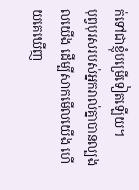ក់ទៅជាខ្ញុំបម្រើទៀតឡើយ។
បុព្វបុរសរបស់អ្នករាល់គ្នាបានល្បងលយើង ដើម្បីសាកមើលយើង ហើយគេឃើញ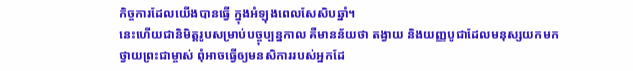កិច្ចការដែលយើងបានធ្វើ ក្នុងអំឡុងពេលសែសិបឆ្នាំ។
នេះហើយជានិមិត្តរូបសម្រាប់បច្ចុប្បន្នកាល គឺមានន័យថា តង្វាយ និងយញ្ញបូជាដែលមនុស្សយកមកថ្វាយព្រះជាម្ចាស់ ពុំអាចធ្វើឲ្យមនសិការរបស់អ្នកដែ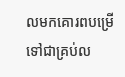លមកគោរពបម្រើ ទៅជាគ្រប់ល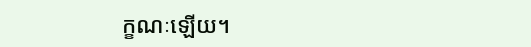ក្ខណៈឡើយ។